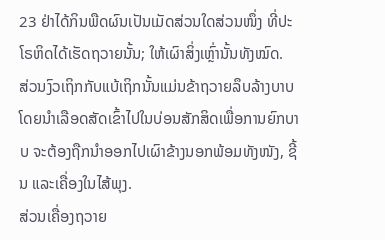23 ຢ່າໄດ້ກິນພືດຜົນເປັນເມັດສ່ວນໃດສ່ວນໜຶ່ງ ທີ່ປະໂຣຫິດໄດ້ເຮັດຖວາຍນັ້ນ; ໃຫ້ເຜົາສິ່ງເຫຼົ່ານັ້ນທັງໝົດ.
ສ່ວນງົວເຖິກກັບແບ້ເຖິກນັ້ນແມ່ນຂ້າຖວາຍລຶບລ້າງບາບ ໂດຍນຳເລືອດສັດເຂົ້າໄປໃນບ່ອນສັກສິດເພື່ອການຍົກບາບ ຈະຕ້ອງຖືກນຳອອກໄປເຜົາຂ້າງນອກພ້ອມທັງໜັງ, ຊີ້ນ ແລະເຄື່ອງໃນໄສ້ພຸງ.
ສ່ວນເຄື່ອງຖວາຍ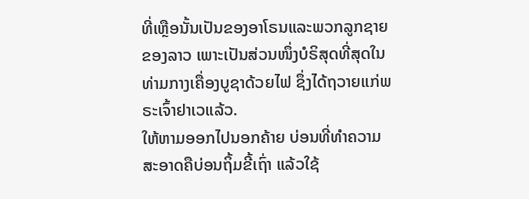ທີ່ເຫຼືອນັ້ນເປັນຂອງອາໂຣນແລະພວກລູກຊາຍຂອງລາວ ເພາະເປັນສ່ວນໜຶ່ງບໍຣິສຸດທີ່ສຸດໃນທ່າມກາງເຄື່ອງບູຊາດ້ວຍໄຟ ຊຶ່ງໄດ້ຖວາຍແກ່ພຣະເຈົ້າຢາເວແລ້ວ.
ໃຫ້ຫາມອອກໄປນອກຄ້າຍ ບ່ອນທີ່ທຳຄວາມສະອາດຄືບ່ອນຖິ້ມຂີ້ເຖົ່າ ແລ້ວໃຊ້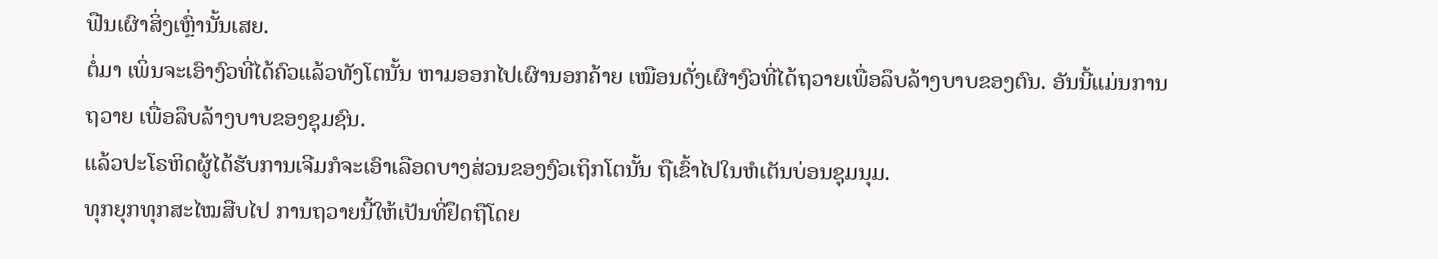ຟືນເຜົາສິ່ງເຫຼົ່ານັ້ນເສຍ.
ຕໍ່ມາ ເພິ່ນຈະເອົາງົວທີ່ໄດ້ຄົວແລ້ວທັງໂຕນັ້ນ ຫາມອອກໄປເຜົານອກຄ້າຍ ເໝືອນດັ່ງເຜົາງົວທີ່ໄດ້ຖວາຍເພື່ອລຶບລ້າງບາບຂອງຕົນ. ອັນນີ້ແມ່ນການຖວາຍ ເພື່ອລຶບລ້າງບາບຂອງຊຸມຊົນ.
ແລ້ວປະໂຣຫິດຜູ້ໄດ້ຮັບການເຈີມກໍຈະເອົາເລືອດບາງສ່ວນຂອງງົວເຖິກໂຕນັ້ນ ຖືເຂົ້າໄປໃນຫໍເຕັນບ່ອນຊຸມນຸມ.
ທຸກຍຸກທຸກສະໄໝສືບໄປ ການຖວາຍນີ້ໃຫ້ເປັນທີ່ຢຶດຖືໂດຍ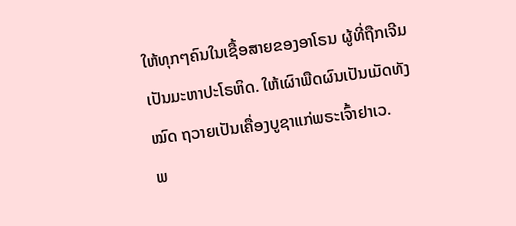ໃຫ້ທຸກໆຄົນໃນເຊື້ອສາຍຂອງອາໂຣນ ຜູ້ທີ່ຖືກເຈີມເປັນມະຫາປະໂຣຫິດ. ໃຫ້ເຜົາພືດຜົນເປັນເມັດທັງໝົດ ຖວາຍເປັນເຄື່ອງບູຊາແກ່ພຣະເຈົ້າຢາເວ.
ພ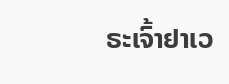ຣະເຈົ້າຢາເວ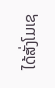ໄດ້ສັ່ງໂມເຊ